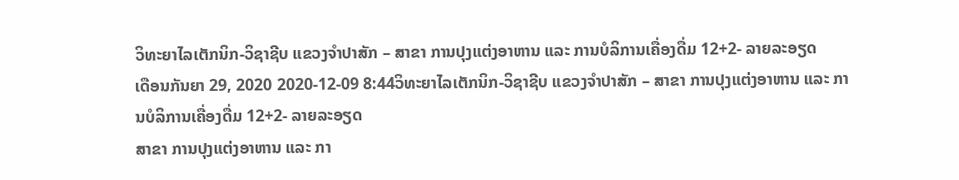ວິທະຍາໄລເຕັກນິກ-ວິຊາຊີບ ແຂວງຈໍາປາສັກ – ສາຂາ ການປຸງແຕ່ງອາຫານ ແລະ ການບໍລິການເຄື່ອງດື່ມ 12+2- ລາຍລະອຽດ
ເດືອນກັນຍາ 29, 2020 2020-12-09 8:44ວິທະຍາໄລເຕັກນິກ-ວິຊາຊີບ ແຂວງຈໍາປາສັກ – ສາຂາ ການປຸງແຕ່ງອາຫານ ແລະ ການບໍລິການເຄື່ອງດື່ມ 12+2- ລາຍລະອຽດ
ສາຂາ ການປຸງແຕ່ງອາຫານ ແລະ ກາ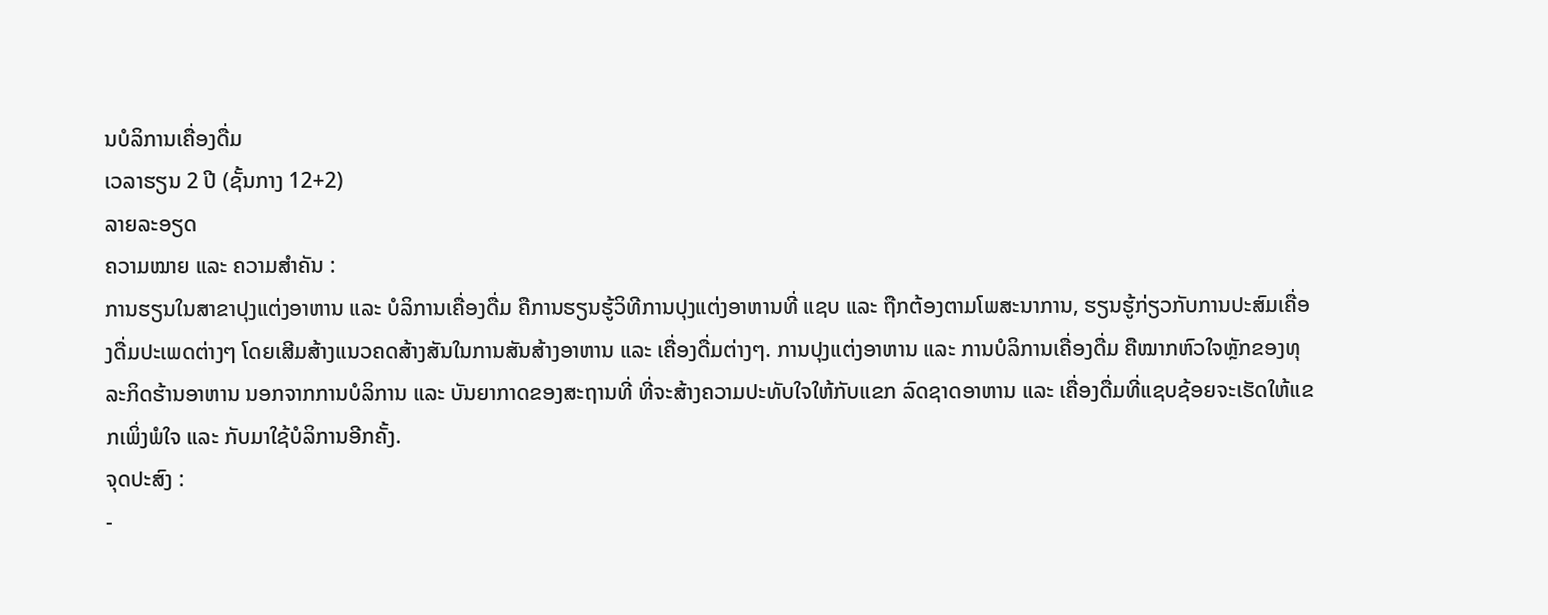ນບໍລິການເຄື່ອງດື່ມ
ເວລາຮຽນ 2 ປີ (ຊັ້ນກາງ 12+2)
ລາຍລະອຽດ
ຄວາມໝາຍ ແລະ ຄວາມສຳຄັນ :
ການຮຽນໃນສາຂາປຸງແຕ່ງອາຫານ ແລະ ບໍລິການເຄື່ອງດື່ມ ຄືການຮຽນຮູ້ວິທີການປຸງແຕ່ງອາຫານທີ່ ແຊບ ແລະ ຖືກຕ້ອງຕາມໂພສະນາການ, ຮຽນຮູ້ກ່ຽວກັບການປະສົມເຄື່ອງດື່ມປະເພດຕ່າງໆ ໂດຍເສີມສ້າງແນວຄດສ້າງສັນໃນການສັນສ້າງອາຫານ ແລະ ເຄື່ອງດື່ມຕ່າງໆ. ການປຸງແຕ່ງອາຫານ ແລະ ການບໍລິການເຄື່ອງດື່ມ ຄືໝາກຫົວໃຈຫຼັກຂອງທຸລະກິດຮ້ານອາຫານ ນອກຈາກການບໍລິການ ແລະ ບັນຍາກາດຂອງສະຖານທີ່ ທີ່ຈະສ້າງຄວາມປະທັບໃຈໃຫ້ກັບແຂກ ລົດຊາດອາຫານ ແລະ ເຄື່ອງດື່ມທີ່ແຊບຊ້ອຍຈະເຮັດໃຫ້ແຂກເພິ່ງພໍໃຈ ແລະ ກັບມາໃຊ້ບໍລິການອີກຄັ້ງ.
ຈຸດປະສົງ :
-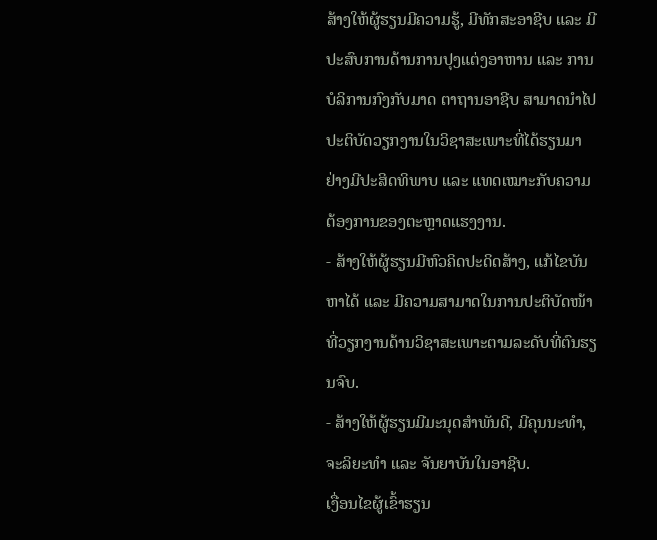ສ້າງໃຫ້ຜູ້ຮຽນມີຄວາມຮູ້, ມີທັກສະອາຊີບ ແລະ ມີປະສົບການດ້ານການປຸງແຕ່ງອາຫານ ແລະ ການບໍລິການກົງກັບມາດ ຕາຖານອາຊີບ ສາມາດນຳໄປປະຕິບັດວຽກງານໃນວິຊາສະເພາະທີ່ໄດ້ຮຽນມາຢ່າງມີປະສິດທິພາບ ແລະ ແທດເໝາະກັບຄວາມຕ້ອງການຂອງຕະຫຼາດແຮງງານ.
- ສ້າງໃຫ້ຜູ້ຮຽນມີຫົວຄິດປະດິດສ້າງ, ແກ້ໄຂບັນຫາໄດ້ ແລະ ມີຄວາມສາມາດໃນການປະຕິບັດໜ້າທີ່ວຽກງານດ້ານວິຊາສະເພາະຕາມລະດັບທີ່ຕົນຮຽນຈົບ.
- ສ້າງໃຫ້ຜູ້ຮຽນມີມະນຸດສຳພັນດີ, ມີຄຸນນະທໍາ, ຈະລິຍະທຳ ແລະ ຈັນຍາບັນໃນອາຊີບ.
ເງື່ອນໄຂຜູ້ເຂົ້າຮຽນ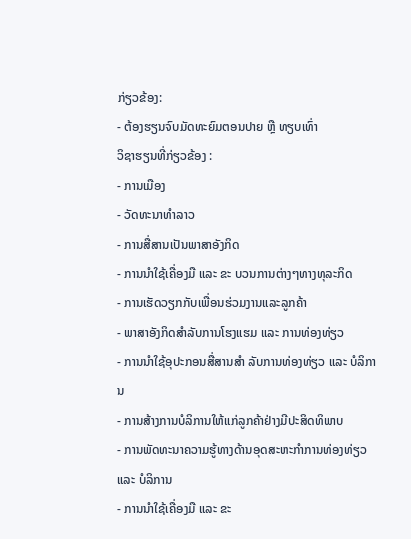ກ່ຽວຂ້ອງ:
- ຕ້ອງຮຽນຈົບມັດທະຍົມຕອນປາຍ ຫຼື ທຽບເທົ່າ
ວິຊາຮຽນທີ່ກ່ຽວຂ້ອງ :
- ການເມືອງ
- ວັດທະນາທໍາລາວ
- ການສື່ສານເປັນພາສາອັງກິດ
- ການນຳໃຊ້ເຄື່ອງມື ແລະ ຂະ ບວນການຕ່າງໆທາງທຸລະກິດ
- ການເຮັດວຽກກັບເພື່ອນຮ່ວມງານແລະລູກຄ້າ
- ພາສາອັງກິດສຳລັບການໂຮງແຮມ ແລະ ການທ່ອງທ່ຽວ
- ການນຳໃຊ້ອຸປະກອນສື່ສານສຳ ລັບການທ່ອງທ່ຽວ ແລະ ບໍລິການ
- ການສ້າງການບໍລິການໃຫ້ແກ່ລູກຄ້າຢ່າງມີປະສິດທິພາບ
- ການພັດທະນາຄວາມຮູ້ທາງດ້ານອຸດສະຫະກຳການທ່ອງທ່ຽວ ແລະ ບໍລິການ
- ການນຳໃຊ້ເຄື່ອງມື ແລະ ຂະ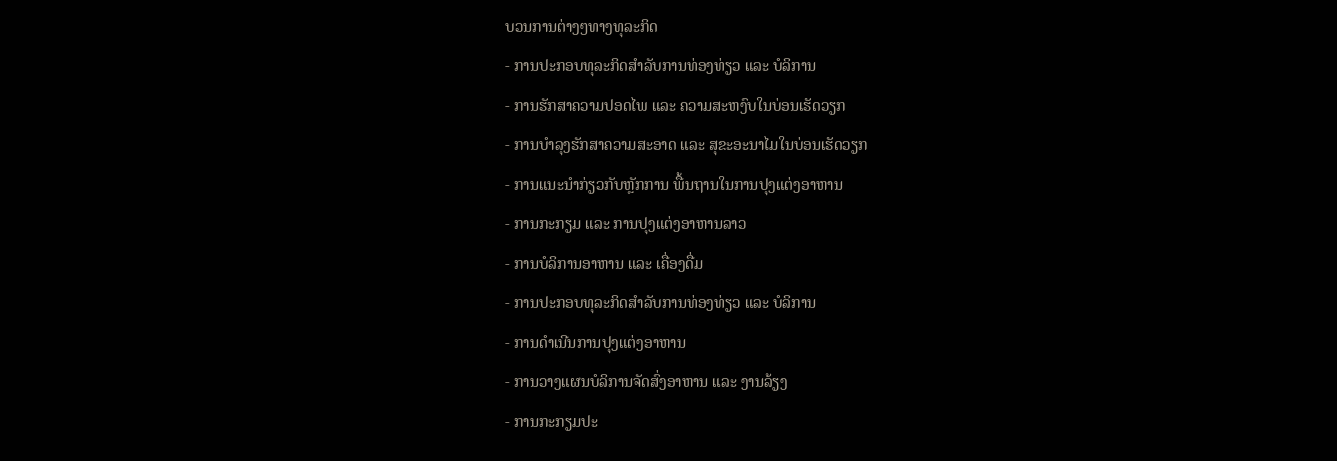ບວນການຕ່າງໆທາງທຸລະກິດ
- ການປະກອບທຸລະກິດສຳລັບການທ່ອງທ່ຽວ ແລະ ບໍລິການ
- ການຮັກສາຄວາມປອດໄພ ແລະ ຄວາມສະຫງົບໃນບ່ອນເຮັດວຽກ
- ການບຳລຸງຮັກສາຄວາມສະອາດ ແລະ ສຸຂະອະນາໄມໃນບ່ອນເຮັດວຽກ
- ການແນະນຳກ່ຽວກັບຫຼັກການ ພື້ນຖານໃນການປຸງແຕ່ງອາຫານ
- ການກະກຽມ ແລະ ການປຸງແຕ່ງອາຫານລາວ
- ການບໍລິການອາຫານ ແລະ ເຄື່ອງດື່ມ
- ການປະກອບທຸລະກິດສຳລັບການທ່ອງທ່ຽວ ແລະ ບໍລິການ
- ການດຳເນີນການປຸງແຕ່ງອາຫານ
- ການວາງແຜນບໍລິການຈັດສົ່ງອາຫານ ແລະ ງານລ້ຽງ
- ການກະກຽມປະ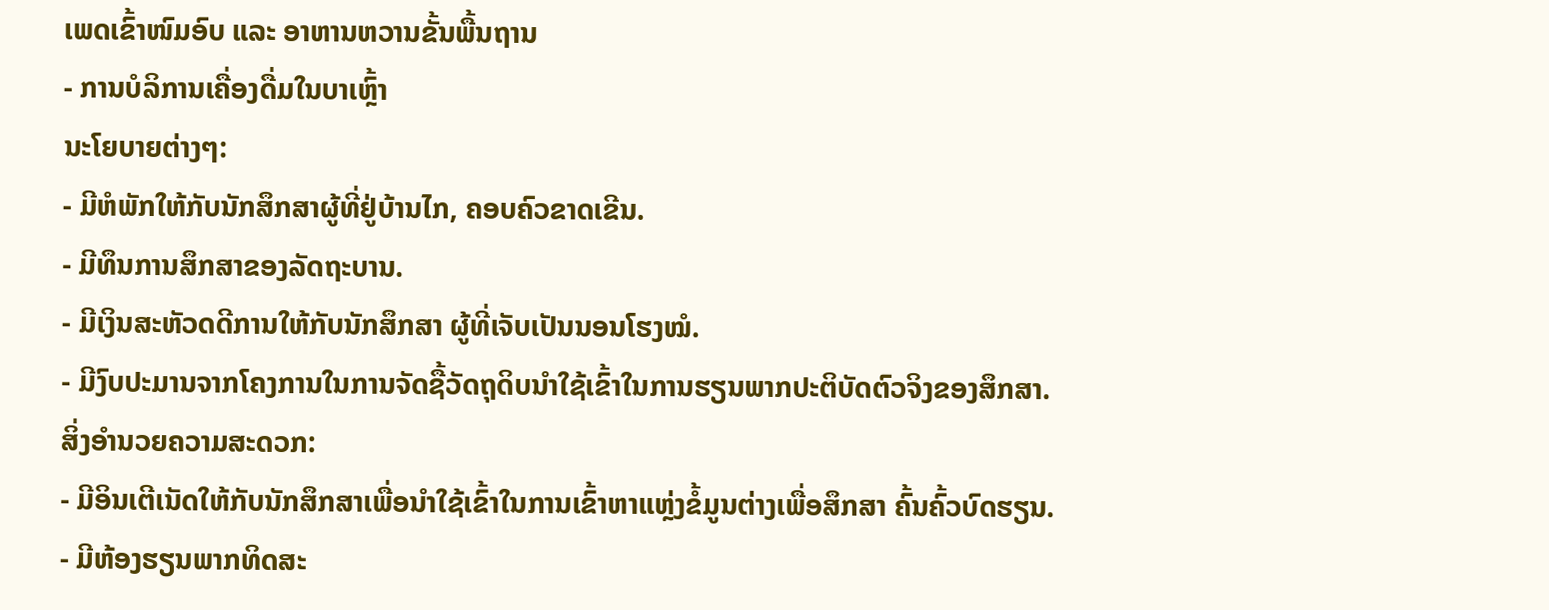ເພດເຂົ້າໜົມອົບ ແລະ ອາຫານຫວານຂັ້ນພື້ນຖານ
- ການບໍລິການເຄື່ອງດື່ມໃນບາເຫຼົ້າ
ນະໂຍບາຍຕ່າງໆ:
- ມີຫໍພັກໃຫ້ກັບນັກສຶກສາຜູ້ທີ່ຢູ່ບ້ານໄກ, ຄອບຄົວຂາດເຂີນ.
- ມີທຶນການສຶກສາຂອງລັດຖະບານ.
- ມີເງິນສະຫັວດດີການໃຫ້ກັບນັກສຶກສາ ຜູ້ທີ່ເຈັບເປັນນອນໂຮງໝໍ.
- ມີງົບປະມານຈາກໂຄງການໃນການຈັດຊື້ວັດຖຸດິບນຳໃຊ້ເຂົ້າໃນການຮຽນພາກປະຕິບັດຕົວຈິງຂອງສຶກສາ.
ສິ່ງອໍານວຍຄວາມສະດວກ:
- ມີອິນເຕີເນັດໃຫ້ກັບນັກສຶກສາເພື່ອນຳໃຊ້ເຂົ້າໃນການເຂົ້າຫາແຫຼ່ງຂໍ້ມູນຕ່າງເພື່ອສຶກສາ ຄົ້ນຄົ້ວບົດຮຽນ.
- ມີຫ້ອງຮຽນພາກທິດສະ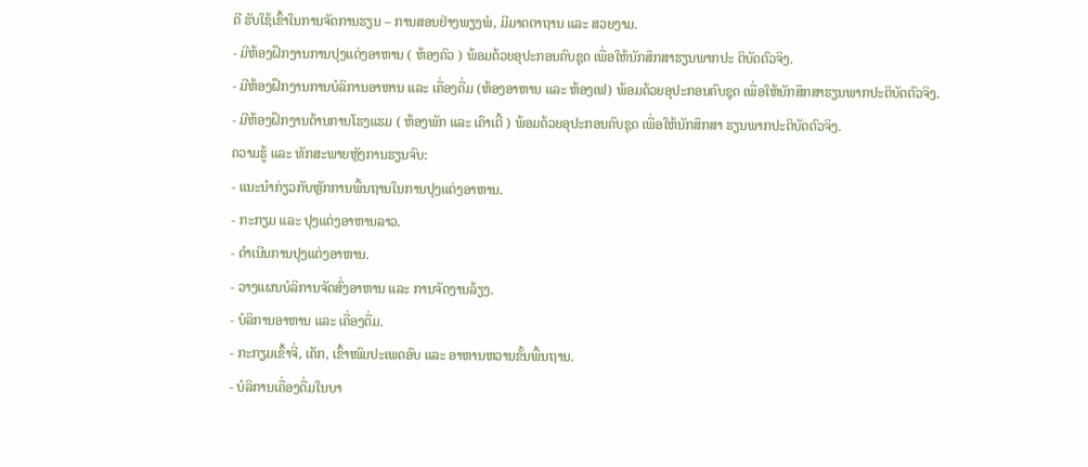ດີ ຮັບໃຊ້ເຂົ້າໃນການຈັດການຮຽນ – ການສອນຢ່າງພຽງພໍ, ມີມາດຕາຖານ ແລະ ສວຍງາມ.
- ມີຫ້ອງຝຶກງານການປຸງແຕ່ງອາຫານ ( ຫ້ອງຄົວ ) ພ້ອມດ້ວຍອຸປະກອນຄົບຊຸດ ເພື່ອໃຫ້ນັກສຶກສາຮຽນພາກປະ ຕິບັດຕົວຈິງ.
- ມີຫ້ອງຝຶກງານການບໍລິການອາຫານ ແລະ ເຄື່ອງດື່ມ (ຫ້ອງອາຫານ ແລະ ຫ້ອງເຟ) ພ້ອມດ້ວຍອຸປະກອນຄົບຊຸດ ເພື່ອໃຫ້ນັກສຶກສາຮຽນພາກປະຕິບັດຕົວຈິງ.
- ມີຫ້ອງຝຶກງານດ້ານການໂຮງແຮມ ( ຫ້ອງພັກ ແລະ ເຄົາເຕີ້ ) ພ້ອມດ້ວຍອຸປະກອນຄົບຊຸດ ເພື່ອໃຫ້ນັກສຶກສາ ຮຽນພາກປະຕິບັດຕົວຈິງ.
ຄວາມຮູ້ ແລະ ທັກສະພາຍຫຼັງການຮຽນຈົບ:
- ແນະນຳກ່ຽວກັບຫຼັກການພື້ນຖານໃນການປຸງແຕ່ງອາຫານ.
- ກະກຽມ ແລະ ປຸງແຕ່ງອາຫານລາວ.
- ດຳເນີນການປຸງແຕ່ງອາຫານ.
- ວາງແຜນບໍລິການຈັດສົ່ງອາຫານ ແລະ ການຈັດງານລ້ຽງ.
- ບໍລິການອາຫານ ແລະ ເຄື່ອງດື່ມ.
- ກະກຽມເຂົ້າຈີ່, ເຄັກ, ເຂົ້າໜົມປະເພດອົບ ແລະ ອາຫານຫວານຂັ້ນພື້ນຖານ.
- ບໍລິການເຄື່ອງດື່ມໃນບາ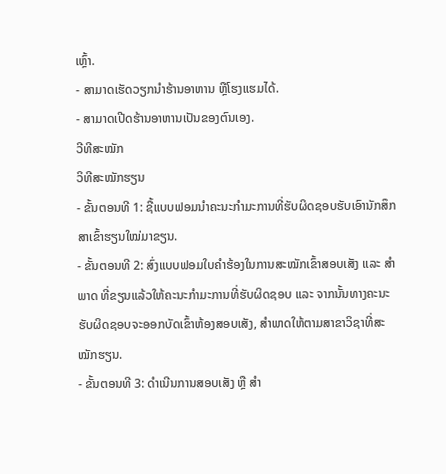ເຫຼົ້າ.
- ສາມາດເຮັດວຽກນໍາຮ້ານອາຫານ ຫຼືໂຮງແຮມໄດ້.
- ສາມາດເປີດຮ້ານອາຫານເປັນຂອງຕົນເອງ.
ວີທີສະໝັກ
ວິທີສະໝັກຮຽນ
- ຂັ້ນຕອນທີ 1: ຊື້ແບບຟອມນຳຄະນະກຳມະການທີ່ຮັບຜິດຊອບຮັບເອົານັກສຶກສາເຂົ້າຮຽນໃໝ່ມາຂຽນ.
- ຂັ້ນຕອນທີ 2: ສົ່ງແບບຟອມໃບຄຳຮ້ອງໃນການສະໝັກເຂົ້າສອບເສັງ ແລະ ສຳພາດ ທີ່ຂຽນແລ້ວໃຫ້ຄະນະກຳມະການທີ່ຮັບຜິດຊອບ ແລະ ຈາກນັ້ນທາງຄະນະຮັບຜິດຊອບຈະອອກບັດເຂົ້າຫ້ອງສອບເສັງ, ສຳພາດໃຫ້ຕາມສາຂາວິຊາທີ່ສະໝັກຮຽນ.
- ຂັ້ນຕອນທີ 3: ດຳເນີນການສອບເສັງ ຫຼື ສຳ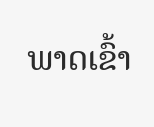ພາດເຂົ້າ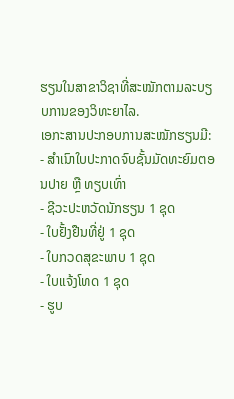ຮຽນໃນສາຂາວິຊາທີ່ສະໝັກຕາມລະບຽບການຂອງວິທະຍາໄລ.
ເອກະສານປະກອບການສະໝັກຮຽນມີ:
- ສໍາເນົາໃບປະກາດຈົບຊັ້ນມັດທະຍົມຕອນປາຍ ຫຼື ທຽບເທົ່າ
- ຊີວະປະຫວັດນັກຮຽນ 1 ຊຸດ
- ໃບຢັ້ງຢືນທີ່ຢູ່ 1 ຊຸດ
- ໃບກວດສຸຂະພາບ 1 ຊຸດ
- ໃບແຈ້ງໂທດ 1 ຊຸດ
- ຮູບ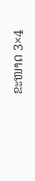ຂະໜາດ 3×4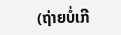(ຖ່າຍບໍ່ເກີ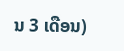ນ 3 ເດືອນ)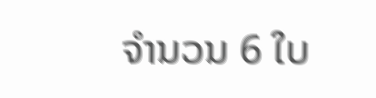ຈໍານວນ 6 ໃບ